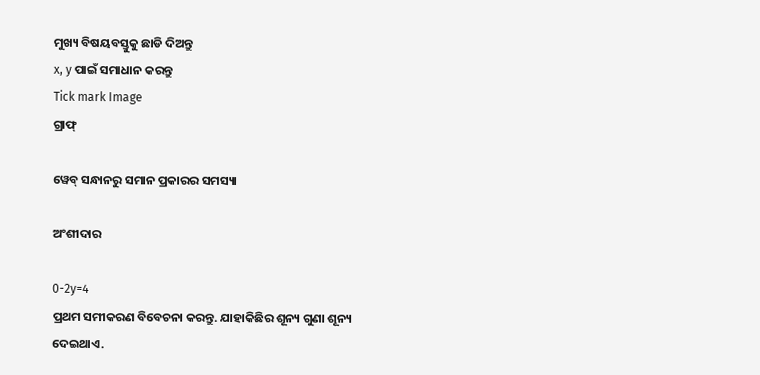ମୁଖ୍ୟ ବିଷୟବସ୍ତୁକୁ ଛାଡି ଦିଅନ୍ତୁ
x, y ପାଇଁ ସମାଧାନ କରନ୍ତୁ
Tick mark Image
ଗ୍ରାଫ୍

ୱେବ୍ ସନ୍ଧାନରୁ ସମାନ ପ୍ରକାରର ସମସ୍ୟା

ଅଂଶୀଦାର

0-2y=4
ପ୍ରଥମ ସମୀକରଣ ବିବେଚନା କରନ୍ତୁ. ଯାହାକିଛିର ଶୂନ୍ୟ ଗୁଣା ଶୂନ୍ୟ ଦେଇଥାଏ.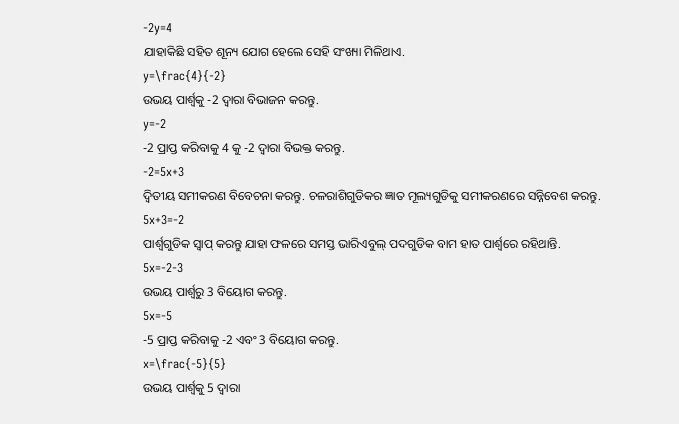-2y=4
ଯାହାକିଛି ସହିତ ଶୂନ୍ୟ ଯୋଗ ହେଲେ ସେହି ସଂଖ୍ୟା ମିଳିଥାଏ.
y=\frac{4}{-2}
ଉଭୟ ପାର୍ଶ୍ୱକୁ -2 ଦ୍ୱାରା ବିଭାଜନ କରନ୍ତୁ.
y=-2
-2 ପ୍ରାପ୍ତ କରିବାକୁ 4 କୁ -2 ଦ୍ୱାରା ବିଭକ୍ତ କରନ୍ତୁ.
-2=5x+3
ଦ୍ୱିତୀୟ ସମୀକରଣ ବିବେଚନା କରନ୍ତୁ. ଚଳରାଶିଗୁଡିକର ଜ୍ଞାତ ମୂଲ୍ୟଗୁଡିକୁ ସମୀକରଣରେ ସନ୍ନିବେଶ କରନ୍ତୁ.
5x+3=-2
ପାର୍ଶ୍ୱଗୁଡିକ ସ୍ୱାପ୍‌ କରନ୍ତୁ ଯାହା ଫଳରେ ସମସ୍ତ ଭାରିଏବୁଲ୍ ପଦଗୁଡିକ ବାମ ହାତ ପାର୍ଶ୍ୱରେ ରହିଥାନ୍ତି.
5x=-2-3
ଉଭୟ ପାର୍ଶ୍ୱରୁ 3 ବିୟୋଗ କରନ୍ତୁ.
5x=-5
-5 ପ୍ରାପ୍ତ କରିବାକୁ -2 ଏବଂ 3 ବିୟୋଗ କରନ୍ତୁ.
x=\frac{-5}{5}
ଉଭୟ ପାର୍ଶ୍ୱକୁ 5 ଦ୍ୱାରା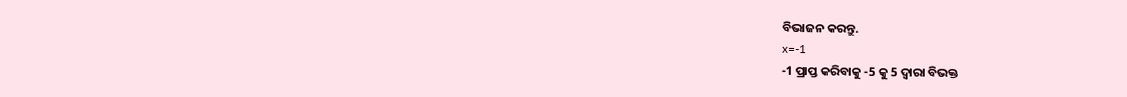ବିଭାଜନ କରନ୍ତୁ.
x=-1
-1 ପ୍ରାପ୍ତ କରିବାକୁ -5 କୁ 5 ଦ୍ୱାରା ବିଭକ୍ତ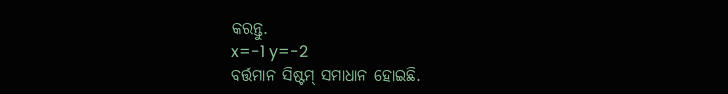କରନ୍ତୁ.
x=-1 y=-2
ବର୍ତ୍ତମାନ ସିଷ୍ଟମ୍‌ ସମାଧାନ ହୋଇଛି.